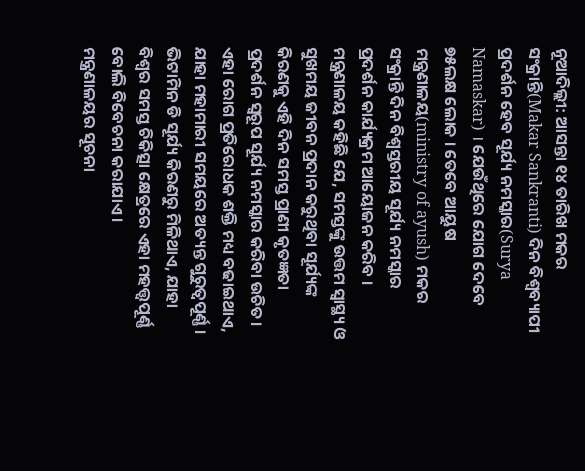ନୂଆଦିଲ୍ଲୀ: ଆସନ୍ତା ୧୪ ତାରିଖ ମକର ସଂକ୍ରାନ୍ତି(Makar Sankranti) ଦିନ ବିଶ୍ବବ୍ୟାପୀ ପ୍ରଦର୍ଶନ ହେବ ସୂର୍ଯ୍ୟ ନମସ୍କାର(Surya Namaskar) । ଯେଉଁଥିରେ ଯୋଗ ଦେବେ ୭୫ଲକ୍ଷ ଲୋକ । ତେବେ ଆୟୁଷ ମନ୍ତ୍ରଣାଳୟ(ministry of ayush) ମକର ସଂକ୍ରାନ୍ତି ଦିନ ବିଶ୍ବସ୍ତରୀୟ ସୂର୍ଯ୍ୟ ନମସ୍କାର ପ୍ରଦର୍ଶନ କାର୍ଯ୍ୟକ୍ରମ ଆୟୋଜନ କରିବ ।
ମନ୍ତ୍ରଣାଳୟ କହିଛି ଯେ, ସମସ୍ତଙ୍କୁ ଉତ୍ତମ ସ୍ବାସ୍ଥ୍ୟ ଓ ସୁଖମୟ ଜୀବନ ପ୍ରଦାନ କରୁଥିବା ସୂର୍ଯ୍ୟଙ୍କ କିରଣକୁ ଏହି ଦିନ ସମସ୍ତ ପ୍ରାଣୀ କୃତଜ୍ଞତା ପ୍ରଦର୍ଶନ ସ୍ବରୂପ ସୂର୍ଯ୍ୟ ନମସ୍କାର କରିବା ଉଚିତ। ଏହା ରୋଗ ପ୍ରତିରୋଧକ ଶକ୍ତି ମଧ୍ୟ ବଢାଇଥାଏ, ଯାହା ମହାମାରୀ ସମୟରେ ଅତ୍ୟନ୍ତ ଗୁରୁତ୍ବପୂର୍ଣ୍ଣ । ଭିଟାମିନ ଡି ସୂର୍ଯ୍ୟ କିରଣରୁ ମିଳିଥାଏ, ଯାହା ବିଶ୍ବର ସମସ୍ତ ଚିକିତ୍ସା କ୍ଷେତ୍ରରେ ଏହା ମହତ୍ତ୍ବପୂର୍ଣ୍ଣ ବୋଲି ବିବେଚନା କରାଯାଏ ।
ମନ୍ତ୍ରଣାଳୟର ସୂଚନା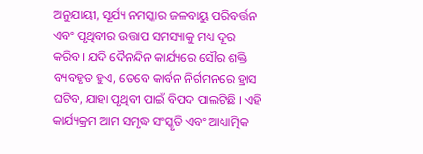ଅନୁଯାୟୀ, ସୂର୍ଯ୍ୟ ନମସ୍କାର ଜଳବାୟୁ ପରିବର୍ତ୍ତନ ଏବଂ ପୃଥିବୀର ଉତ୍ତାପ ସମସ୍ୟାକୁ ମଧ୍ୟ ଦୂର କରିବ। ଯଦି ଦୈନନ୍ଦିନ କାର୍ଯ୍ୟରେ ସୌର ଶକ୍ତି ବ୍ୟବହୃତ ହୁଏ, ତେବେ କାର୍ବନ ନିର୍ଗମନରେ ହ୍ରାସ ଘଟିବ, ଯାହା ପୃଥିବୀ ପାଇଁ ବିପଦ ପାଲଟିଛି । ଏହି କାର୍ଯ୍ୟକ୍ରମ ଆମ ସମୃଦ୍ଧ ସଂସ୍କୃତି ଏବଂ ଆଧ୍ୟାତ୍ମିକ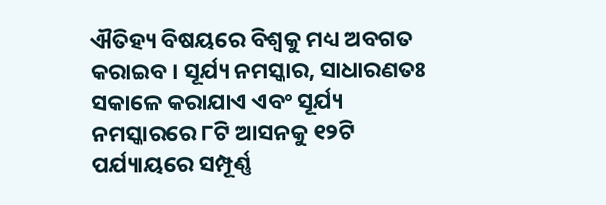ଐତିହ୍ୟ ବିଷୟରେ ବିଶ୍ବକୁ ମଧ୍ୟ ଅବଗତ କରାଇବ । ସୂର୍ଯ୍ୟ ନମସ୍କାର, ସାଧାରଣତଃ ସକାଳେ କରାଯାଏ ଏବଂ ସୂର୍ଯ୍ୟ ନମସ୍କାରରେ ୮ଟି ଆସନକୁ ୧୨ଟି ପର୍ଯ୍ୟାୟରେ ସମ୍ପୂର୍ଣ୍ଣ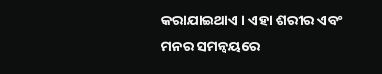କରାଯାଇଥାଏ । ଏହା ଶରୀର ଏବଂ ମନର ସମନ୍ବୟରେ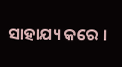ସାହାଯ୍ୟ କରେ ।